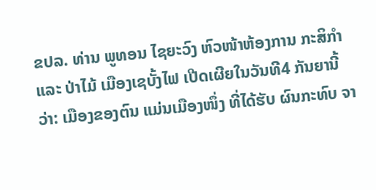ຂປລ. ທ່ານ ພູທອນ ໄຊຍະວົງ ຫົວໜ້າຫ້ອງການ ກະສິກຳ ແລະ ປ່າໄມ້ ເມືອງເຊບັ້ງໄຟ ເປີດເຜີຍໃນວັນທີ4 ກັນຍານີ້ວ່າ: ເມືອງຂອງຕົນ ແມ່ນເມືອງໜຶ່ງ ທີ່ໄດ້ຮັບ ຜົນກະທົບ ຈາ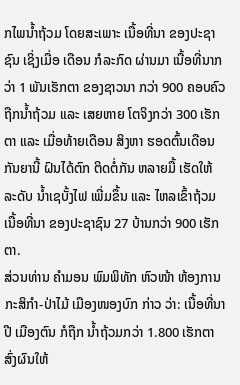ກໄພນ້ຳຖ້ວມ ໂດຍສະເພາະ ເນື້ອທີ່ນາ ຂອງປະຊາຊົນ ເຊິ່ງເມື່ອ ເດືອນ ກໍລະກົດ ຜ່ານມາ ເນື້ອທີ່ນາກວ່າ 1 ພັນເຮັກຕາ ຂອງຊາວນາ ກວ່າ 900 ຄອບຄົວ ຖືກນ້ຳຖ້ວມ ແລະ ເສຍຫາຍ ໂຕຈິງກວ່າ 300 ເຮັກຕາ ແລະ ເມື່ອທ້າຍເດືອນ ສິງຫາ ຮອດຕົ້ນເດືອນ ກັນຍານີ້ ຝົນໄດ້ຕົກ ຕິດຕໍ່ກັນ ຫລາຍມື້ ເຮັດໃຫ້ ລະດັບ ນ້ຳເຊບັ້ງໄຟ ເພີ່ມຂຶ້ນ ແລະ ໄຫລເຂົ້າຖ້ວມ ເນື້ອທີ່ນາ ຂອງປະຊາຊົນ 27 ບ້ານກວ່າ 900 ເຮັກຕາ.
ສ່ວນທ່ານ ຄຳມອນ ພົມພິທັກ ຫົວໜ້າ ຫ້ອງການ ກະສິກຳ-ປ່າໄມ້ ເມືອງໜອງບົກ ກ່າວ ວ່າ: ເນື້ອທີ່ນາປີ ເມືອງຕົນ ກໍຖືກ ນໍ້າຖ້ວມກວ່າ 1.800 ເຮັກຕາ ສົ່ງຜົນໃຫ້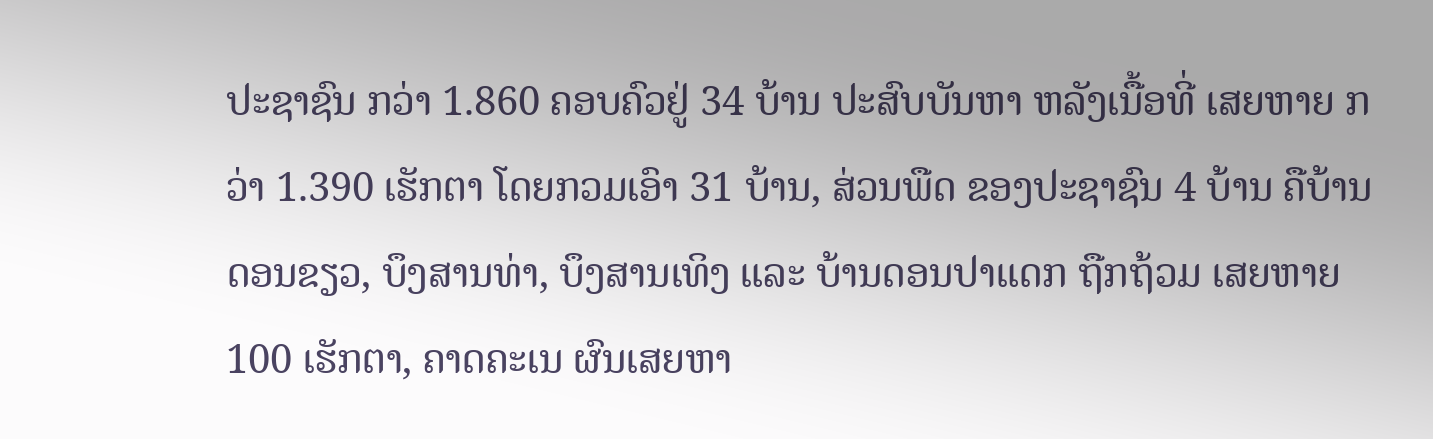ປະຊາຊົນ ກວ່າ 1.860 ຄອບຄົວຢູ່ 34 ບ້ານ ປະສົບບັນຫາ ຫລັງເນື້ອທີ່ ເສຍຫາຍ ກວ່າ 1.390 ເຮັກຕາ ໂດຍກວມເອົາ 31 ບ້ານ, ສ່ວນພືດ ຂອງປະຊາຊົນ 4 ບ້ານ ຄືບ້ານດອນຂຽວ, ບຶງສານທ່າ, ບຶງສານເທິງ ແລະ ບ້ານດອນປາແດກ ຖືກຖ້ວມ ເສຍຫາຍ 100 ເຮັກຕາ, ຄາດຄະເນ ຜົນເສຍຫາ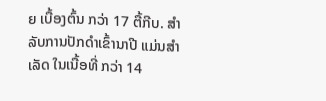ຍ ເບື້ອງຕົ້ນ ກວ່າ 17 ຕື້ກີບ. ສຳລັບການປັກດຳເຂົ້ານາປີ ແມ່ນສຳເລັດ ໃນເນື້ອທີ່ ກວ່າ 14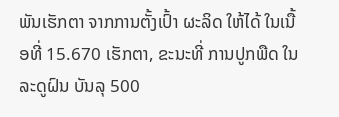ພັນເຮັກຕາ ຈາກການຕັ້ງເປົ້າ ຜະລິດ ໃຫ້ໄດ້ ໃນເນື້ອທີ່ 15.670 ເຮັກຕາ, ຂະນະທີ່ ການປູກພືດ ໃນລະດູຝົນ ບັນລຸ 500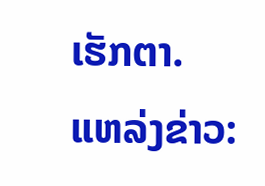ເຮັກຕາ.
ແຫລ່ງຂ່າວ: